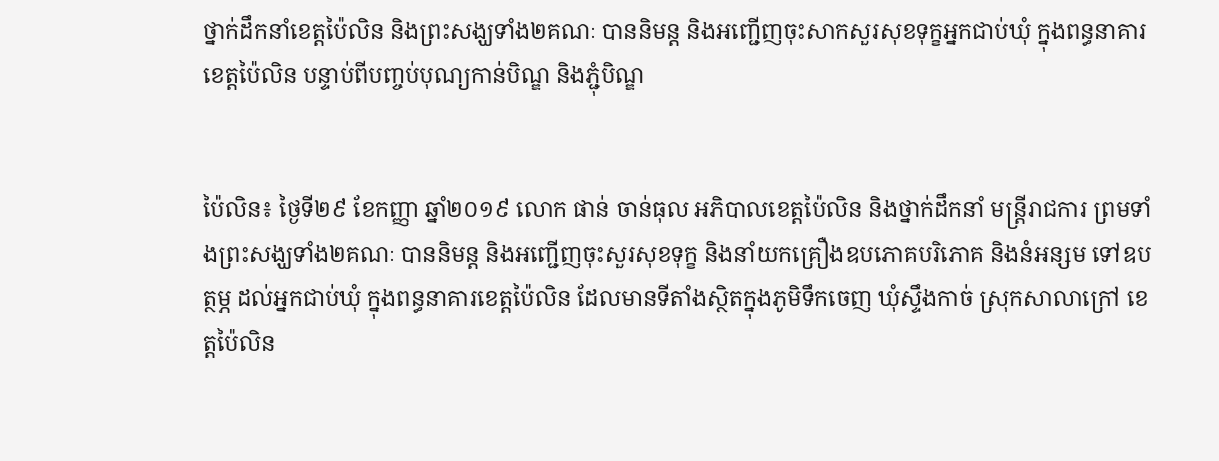ថ្នាក់ដឹកនាំខេត្តប៉ៃលិន និងព្រះសង្ឃទាំង២គណៈ បាននិមន្ត និងអញ្ជើញចុះសាកសួរសុខទុក្ខអ្នកជាប់ឃុំ ក្នុងពន្ធនាគារខេត្តប៉ៃលិន បន្ទាប់ពីបញ្ចប់បុណ្យកាន់បិណ្ឌ និងភ្ជុំបិណ្ឌ


ប៉ៃលិន៖ ថ្ងៃទី២៩ ខែកញ្ញា ឆ្នាំ២០១៩ លោក ផាន់ ចាន់ធុល អភិបាលខេត្តប៉ៃលិន និងថ្នាក់ដឹកនាំ មន្រ្តីរាជការ ព្រមទាំងព្រះសង្ឃទាំង២គណៈ បាននិមន្ត និងអញ្ជើញចុះសួរសុខទុក្ខ និងនាំយកគ្រឿងឧបភោគបរិភោគ និងនំអន្សម ទៅឧបត្ថម្ភ ដល់អ្នកជាប់ឃុំ ក្នុងពន្ធនាគារខេត្តប៉ៃលិន ដែលមានទីតាំងស្ថិតក្នុងភូមិទឹកចេញ ឃុំស្ទឹងកាច់ ស្រុកសាលាក្រៅ ខេត្តប៉ៃលិន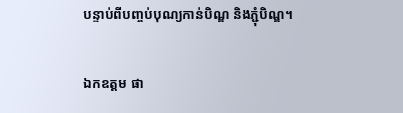បន្ទាប់ពីបញ្ចប់បុណ្យកាន់បិណ្ឌ និងភ្ជុំបិណ្ឌ។

ឯកឧត្តម ផា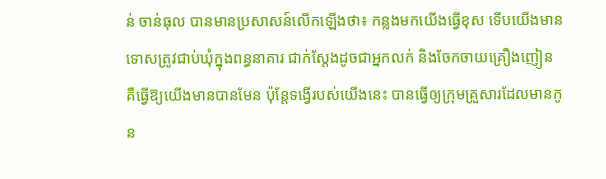ន់ ចាន់ធុល បានមានប្រសាសន៍លើកឡើងថា៖ កន្លងមកយើងធ្វើខុស ទើបយើងមានទោសត្រូវជាប់ឃុំក្នុងពន្ធនាគារ ជាក់ស្តែងដូចជាអ្នកលក់ និងចែកចាយគ្រឿងញៀន គឺធ្វើឱ្យយើងមានបានមែន ប៉ុន្តែទង្វើរបស់យើងនេះ បានធ្វើឲ្យក្រុមគ្រួសារដែលមានកូន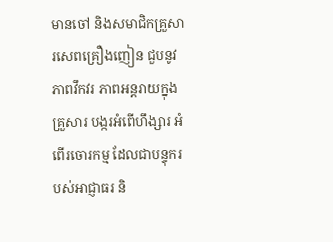មានចៅ និងសមាជិកគ្រួសារសេពគ្រឿងញៀន ជួបនូវភាពវឹកវរ ភាពអន្តរាយក្នុងគ្រួសារ បង្ករអំពើហឹង្សារ អំពើរចោរកម្ម ដែលជាបន្ទុករបស់អាជ្ញាធរ និ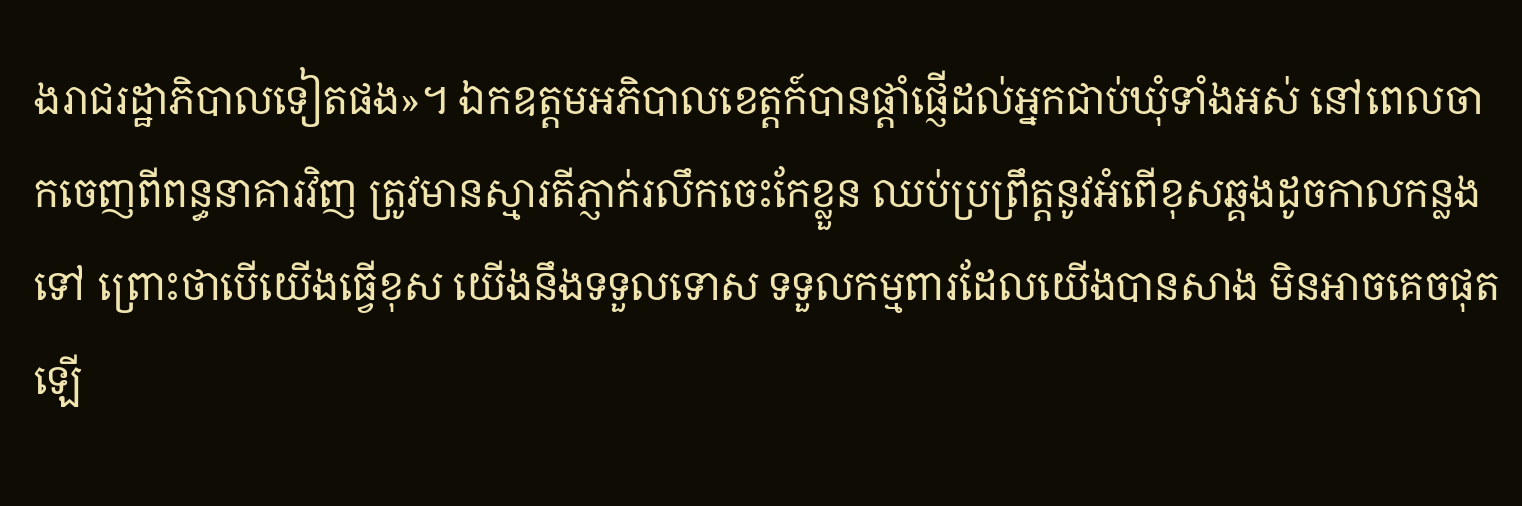ងរាជរដ្ឋាភិបាលទៀតផង»។ ឯកឧត្តមអភិបាលខេត្តក៍បានផ្តាំផ្ញើដល់អ្នកជាប់ឃុំទាំងអស់ នៅពេលចាកចេញពីពន្ធនាគារវិញ ត្រូវមានស្មារតីភ្ញាក់រលឹកចេះកែខ្លួន ឈប់ប្រព្រឹត្តនូវអំពើខុសឆ្គងដូចកាលកន្លងទៅ ព្រោះថាបើយើងធ្វើខុស យើងនឹងទទួលទោស ទទួលកម្មពារដែលយើងបានសាង មិនអាចគេចផុតឡើ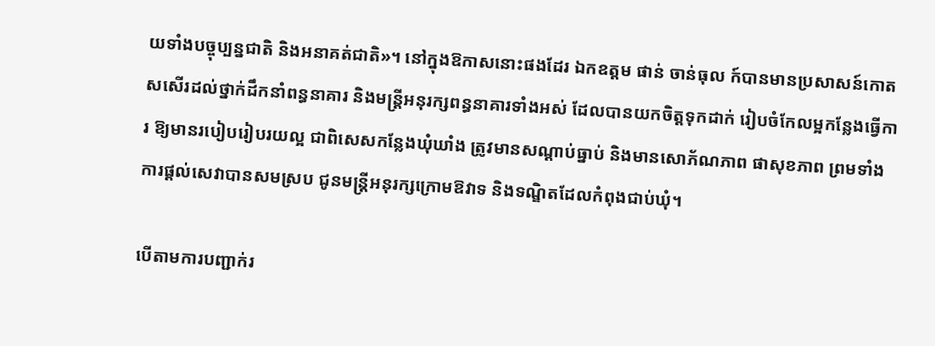យទាំងបច្ចុប្បន្នជាតិ និងអនាគត់ជាតិ»។ នៅក្នុងឱកាសនោះផងដែរ ឯកឧត្តម ផាន់ ចាន់ធុល ក៍បានមានប្រសាសន៍កោតសសើរដល់ថ្នាក់ដឹកនាំពន្ធនាគារ និងមន្ត្រីអនុរក្សពន្ធនាគារទាំងអស់ ដែលបានយកចិត្តទុកដាក់ រៀបចំកែលម្អកន្លែងធ្វើការ ឱ្យមានរបៀបរៀបរយល្អ ជាពិសេសកន្លែងឃុំឃាំង ត្រូវមានសណ្តាប់ធ្នាប់ និងមានសោភ័ណភាព ផាសុខភាព ព្រមទាំងការផ្តល់សេវាបានសមស្រប ជូនមន្រ្តីអនុរក្សក្រោមឱវាទ និងទណ្ឌិតដែលកំពុងជាប់ឃុំ។

បើតាមការបញ្ជាក់រ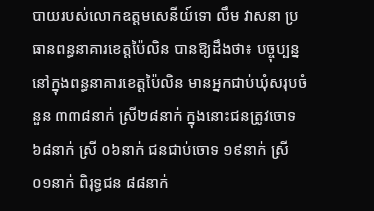បាយរបស់លោកឧត្តមសេនីយ៍ទោ លឹម វាសនា ប្រធានពន្ធនាគារខេត្តប៉ៃលិន បានឱ្យដឹងថា៖ បច្ចុប្បន្ននៅក្នុងពន្ធនាគារខេត្តប៉ៃលិន មានអ្នកជាប់ឃុំសរុបចំនួន ៣៣៨នាក់ ស្រី២៨នាក់ ក្នុងនោះជនត្រូវចោទ ៦៨នាក់ ស្រី ០៦នាក់ ជនជាប់ចោទ ១៩នាក់ ស្រី ០១នាក់ ពិរុទ្ធជន ៨៨នាក់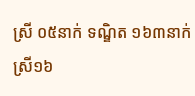ស្រី ០៥នាក់ ទណ្ឌិត ១៦៣នាក់ ស្រី១៦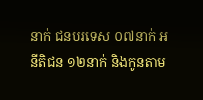នាក់ ជនបរទេស ០៧នាក់ អនីតិជន ១២នាក់ និងកូនតាម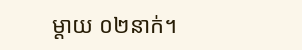ម្តាយ ០២នាក់។